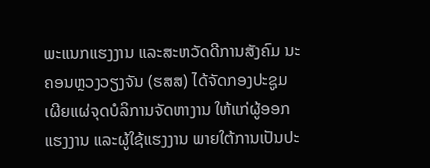ພະແນກແຮງງານ ແລະສະຫວັດດີການສັງຄົມ ນະຄອນຫຼວງວຽງຈັນ (ຮສສ) ໄດ້ຈັດກອງປະຊູມເຜີຍແຜ່ຈຸດບໍລິການຈັດຫາງານ ໃຫ້ແກ່ຜູ້ອອກແຮງງານ ແລະຜູ້ໃຊ້ແຮງງານ ພາຍໃຕ້ການເປັນປະ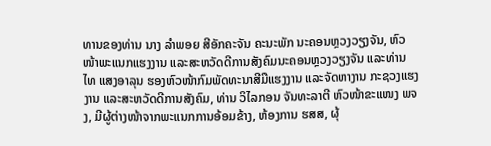ທານຂອງທ່ານ ນາງ ລຳພອຍ ສີອັກຄະຈັນ ຄະນະພັກ ນະຄອນຫຼວງວຽງຈັນ, ຫົວໜ້າພະແນກແຮງງານ ແລະສະຫວັດດີການສັງຄົມນະຄອນຫຼວງວຽງຈັນ ແລະທ່ານ ໄທ ແສງອາລຸນ ຮອງຫົວໜ້າກົມພັດທະນາສີມືແຮງງານ ແລະຈັດຫາງານ ກະຊວງແຮງງານ ແລະສະຫວັດດີການສັງຄົມ, ທ່ານ ວິໄລກອນ ຈັນທະລາຕີ ຫົວໜ້າຂະແໜງ ພຈງ, ມີຜູ້ຕ່າງໜ້າຈາກພະແນກການອ້ອມຂ້າງ, ຫ້ອງການ ຮສສ, ຜຸ້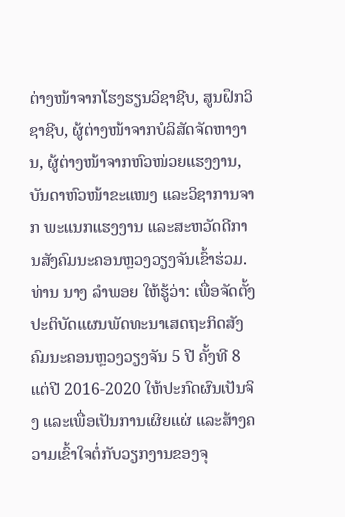ຕ່າງໜ້າຈາກໂຮງຮຽນວິຊາຊີບ, ສູນຝຶກວິຊາຊີບ, ຜູ້ຕ່າງໜ້າຈາກບໍລິສັດຈັດຫາງານ, ຜູ້ຕ່າງໜ້າຈາກຫົວໜ່ວຍແຮງງານ, ບັນດາຫົວໜ້າຂະແໜງ ແລະວິຊາການຈາກ ພະແນກແຮງງານ ແລະສະຫວັດດີການສັງຄົມນະຄອນຫຼວງວຽງຈັນເຂົ້າຮ່ວມ.
ທ່ານ ນາງ ລຳພອຍ ໃຫ້ຮູ້ວ່າ: ເພື່ອຈັດຕັ້ງປະຕິບັດແຜນພັດທະນາເສດຖະກິດສັງຄົມນະຄອນຫຼວງວຽງຈັນ 5 ປີ ຄັ້ງທີ 8 ແຕ່ປີ 2016-2020 ໃຫ້ປະກົດຜົນເປັນຈິງ ແລະເພື່ອເປັນການເຜິຍແຜ່ ແລະສ້າງຄວາມເຂົ້າໃຈຕໍ່ກັບວຽກງານຂອງຈຸ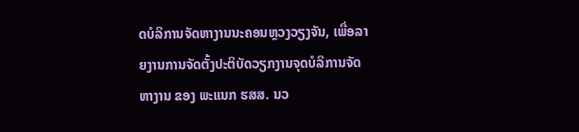ດບໍລິການຈັດຫາງານນະຄອນຫຼວງວຽງຈັນ, ເພື່ອລາຍງານການຈັດຕັ້ງປະຕິບັດວຽກງານຈຸດບໍລິການຈັດຫາງານ ຂອງ ພະແນກ ຮສສ. ນວ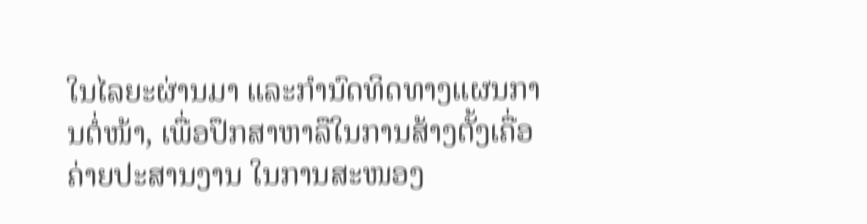ໃນໄລຍະຜ່ານມາ ແລະກຳນົດທິດທາງແຜນການຕໍ່ໜ້າ, ເພື່ອປຶກສາຫາລືໃນການສ້າງຕັ້ງເຄື່ອຄ່າຍປະສານງານ ໃນການສະໜອງ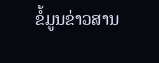ຂໍ້ມູນຂ່າວສານ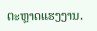ຕະຫຼາດແຮງງານ.